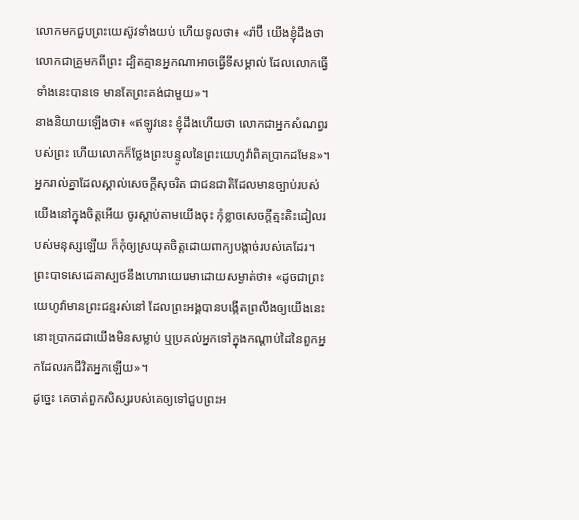លោកមកជួបព្រះយេស៊ូវទាំងយប់ ហើយទូលថា៖ «រ៉ាប៊ី យើងខ្ញុំដឹងថា លោកជាគ្រូមកពីព្រះ ដ្បិតគ្មានអ្នកណាអាចធ្វើទីសម្គាល់ ដែលលោកធ្វើទាំងនេះបានទេ មានតែព្រះគង់ជាមួយ»។
នាងនិយាយឡើងថា៖ «ឥឡូវនេះ ខ្ញុំដឹងហើយថា លោកជាអ្នកសំណព្វរបស់ព្រះ ហើយលោកក៏ថ្លែងព្រះបន្ទូលនៃព្រះយេហូវ៉ាពិតប្រាកដមែន»។
អ្នករាល់គ្នាដែលស្គាល់សេចក្ដីសុចរិត ជាជនជាតិដែលមានច្បាប់របស់យើងនៅក្នុងចិត្តអើយ ចូរស្ដាប់តាមយើងចុះ កុំខ្លាចសេចក្ដីត្មះតិះដៀលរបស់មនុស្សឡើយ ក៏កុំឲ្យស្រយុតចិត្តដោយពាក្យបង្កាច់របស់គេដែរ។
ព្រះបាទសេដេគាស្បថនឹងហោរាយេរេមាដោយសម្ងាត់ថា៖ «ដូចជាព្រះយេហូវ៉ាមានព្រះជន្មរស់នៅ ដែលព្រះអង្គបានបង្កើតព្រលឹងឲ្យយើងនេះ នោះប្រាកដជាយើងមិនសម្លាប់ ឬប្រគល់អ្នកទៅក្នុងកណ្ដាប់ដៃនៃពួកអ្នកដែលរកជីវិតអ្នកឡើយ»។
ដូច្នេះ គេចាត់ពួកសិស្សរបស់គេឲ្យទៅជួបព្រះអ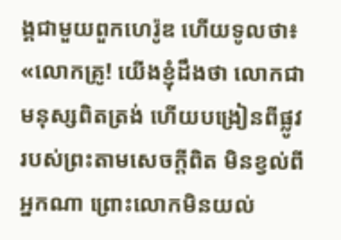ង្គជាមួយពួកហេរ៉ូឌ ហើយទូលថា៖ «លោកគ្រូ! យើងខ្ញុំដឹងថា លោកជាមនុស្សពិតត្រង់ ហើយបង្រៀនពីផ្លូវរបស់ព្រះតាមសេចក្តីពិត មិនខ្វល់ពីអ្នកណា ព្រោះលោកមិនយល់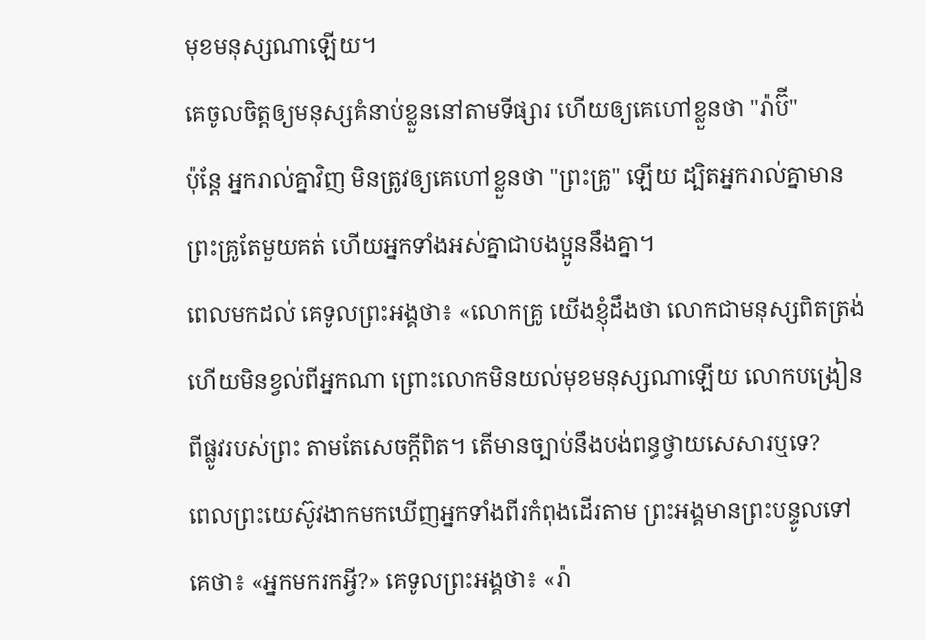មុខមនុស្សណាឡើយ។
គេចូលចិត្តឲ្យមនុស្សគំនាប់ខ្លួននៅតាមទីផ្សារ ហើយឲ្យគេហៅខ្លួនថា "រ៉ាប៊ី"
ប៉ុន្តែ អ្នករាល់គ្នាវិញ មិនត្រូវឲ្យគេហៅខ្លួនថា "ព្រះគ្រូ" ឡើយ ដ្បិតអ្នករាល់គ្នាមានព្រះគ្រូតែមួយគត់ ហើយអ្នកទាំងអស់គ្នាជាបងប្អូននឹងគ្នា។
ពេលមកដល់ គេទូលព្រះអង្គថា៖ «លោកគ្រូ យើងខ្ញុំដឹងថា លោកជាមនុស្សពិតត្រង់ ហើយមិនខ្វល់ពីអ្នកណា ព្រោះលោកមិនយល់មុខមនុស្សណាឡើយ លោកបង្រៀនពីផ្លូវរបស់ព្រះ តាមតែសេចក្តីពិត។ តើមានច្បាប់នឹងបង់ពន្ធថ្វាយសេសារឬទេ?
ពេលព្រះយេស៊ូវងាកមកឃើញអ្នកទាំងពីរកំពុងដើរតាម ព្រះអង្គមានព្រះបន្ទូលទៅគេថា៖ «អ្នកមករកអ្វី?» គេទូលព្រះអង្គថា៖ «រ៉ា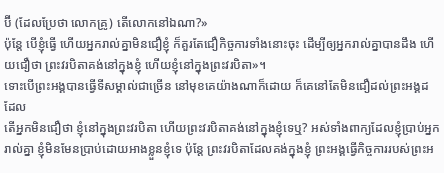ប៊ី (ដែលប្រែថា លោកគ្រូ) តើលោកនៅឯណា?»
ប៉ុន្តែ បើខ្ញុំធ្វើ ហើយអ្នករាល់គ្នាមិនជឿខ្ញុំ ក៏គួរតែជឿកិច្ចការទាំងនោះចុះ ដើម្បីឲ្យអ្នករាល់គ្នាបានដឹង ហើយជឿថា ព្រះវរបិតាគង់នៅក្នុងខ្ញុំ ហើយខ្ញុំនៅក្នុងព្រះវរបិតា»។
ទោះបើព្រះអង្គបានធ្វើទីសម្គាល់ជាច្រើន នៅមុខគេយ៉ាងណាក៏ដោយ ក៏គេនៅតែមិនជឿដល់ព្រះអង្គដដែល
តើអ្នកមិនជឿថា ខ្ញុំនៅក្នុងព្រះវរបិតា ហើយព្រះវរបិតាគង់នៅក្នុងខ្ញុំទេឬ? អស់ទាំងពាក្យដែលខ្ញុំប្រាប់អ្នករាល់គ្នា ខ្ញុំមិនមែនប្រាប់ដោយអាងខ្លួនខ្ញុំទេ ប៉ុន្តែ ព្រះវរបិតាដែលគង់ក្នុងខ្ញុំ ព្រះអង្គធ្វើកិច្ចការរបស់ព្រះអ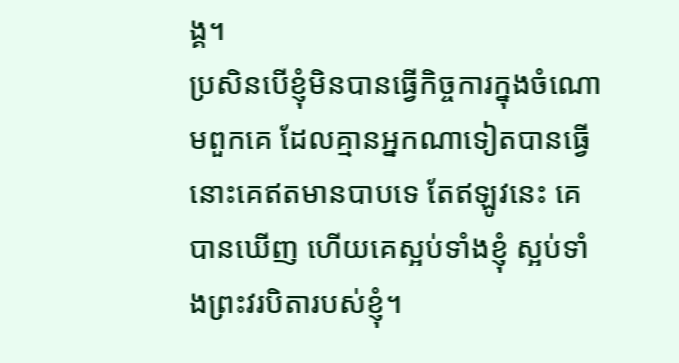ង្គ។
ប្រសិនបើខ្ញុំមិនបានធ្វើកិច្ចការក្នុងចំណោមពួកគេ ដែលគ្មានអ្នកណាទៀតបានធ្វើ នោះគេឥតមានបាបទេ តែឥឡូវនេះ គេបានឃើញ ហើយគេស្អប់ទាំងខ្ញុំ ស្អប់ទាំងព្រះវរបិតារបស់ខ្ញុំ។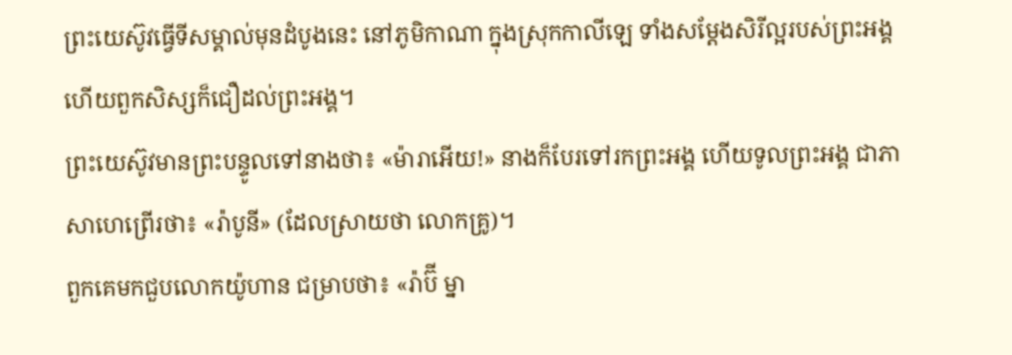ព្រះយេស៊ូវធ្វើទីសម្គាល់មុនដំបូងនេះ នៅភូមិកាណា ក្នុងស្រុកកាលីឡេ ទាំងសម្តែងសិរីល្អរបស់ព្រះអង្គ ហើយពួកសិស្សក៏ជឿដល់ព្រះអង្គ។
ព្រះយេស៊ូវមានព្រះបន្ទូលទៅនាងថា៖ «ម៉ារាអើយ!» នាងក៏បែរទៅរកព្រះអង្គ ហើយទូលព្រះអង្គ ជាភាសាហេព្រើរថា៖ «រ៉ាបូនី» (ដែលស្រាយថា លោកគ្រូ)។
ពួកគេមកជួបលោកយ៉ូហាន ជម្រាបថា៖ «រ៉ាប៊ី ម្នា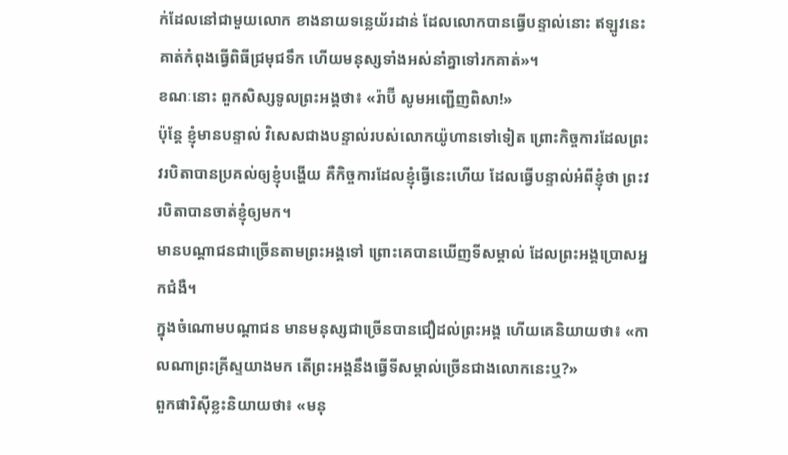ក់ដែលនៅជាមួយលោក ខាងនាយទន្លេយ័រដាន់ ដែលលោកបានធ្វើបន្ទាល់នោះ ឥឡូវនេះ គាត់កំពុងធ្វើពិធីជ្រមុជទឹក ហើយមនុស្សទាំងអស់នាំគ្នាទៅរកគាត់»។
ខណៈនោះ ពួកសិស្សទូលព្រះអង្គថា៖ «រ៉ាប៊ី សូមអញ្ជើញពិសា!»
ប៉ុន្តែ ខ្ញុំមានបន្ទាល់ វិសេសជាងបន្ទាល់របស់លោកយ៉ូហានទៅទៀត ព្រោះកិច្ចការដែលព្រះវរបិតាបានប្រគល់ឲ្យខ្ញុំបង្ហើយ គឺកិច្ចការដែលខ្ញុំធ្វើនេះហើយ ដែលធ្វើបន្ទាល់អំពីខ្ញុំថា ព្រះវរបិតាបានចាត់ខ្ញុំឲ្យមក។
មានបណ្តាជនជាច្រើនតាមព្រះអង្គទៅ ព្រោះគេបានឃើញទីសម្គាល់ ដែលព្រះអង្គប្រោសអ្នកជំងឺ។
ក្នុងចំណោមបណ្តាជន មានមនុស្សជាច្រើនបានជឿដល់ព្រះអង្គ ហើយគេនិយាយថា៖ «កាលណាព្រះគ្រីស្ទយាងមក តើព្រះអង្គនឹងធ្វើទីសម្គាល់ច្រើនជាងលោកនេះឬ?»
ពួកផារិស៊ីខ្លះនិយាយថា៖ «មនុ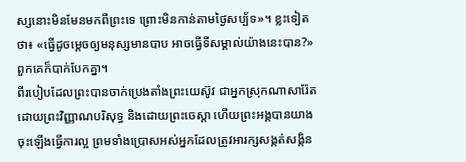ស្សនោះមិនមែនមកពីព្រះទេ ព្រោះមិនកាន់តាមថ្ងៃសប្ប័ទ»។ ខ្លះទៀតថា៖ «ធ្វើដូចម្តេចឲ្យមនុស្សមានបាប អាចធ្វើទីសម្គាល់យ៉ាងនេះបាន?» ពួកគេក៏បាក់បែកគ្នា។
ពីរបៀបដែលព្រះបានចាក់ប្រេងតាំងព្រះយេស៊ូវ ជាអ្នកស្រុកណាសារ៉ែត ដោយព្រះវិញ្ញាណបរិសុទ្ធ និងដោយព្រះចេស្តា ហើយព្រះអង្គបានយាងចុះឡើងធ្វើការល្អ ព្រមទាំងប្រោសអស់អ្នកដែលត្រូវអារក្សសង្កត់សង្កិន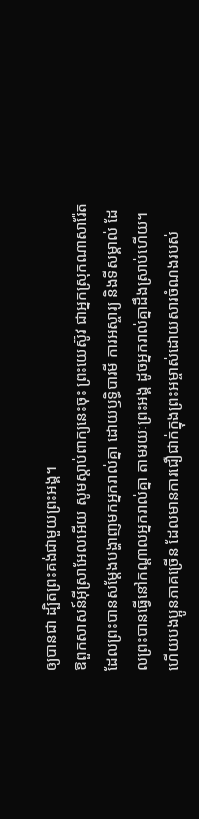ឲ្យបានជា ដ្បិតព្រះគង់ជាមួយព្រះអង្គ។
ឱពួកសាសន៍អ៊ីស្រាអែលអើយ សូមស្តាប់ពាក្យនេះចុះ ព្រះយេស៊ូវ ជាអ្នកស្រុកណាសារ៉ែត ដែលព្រះបានសម្តែងបង្ហាញមកអ្នករាល់គ្នា ដោយឫទ្ធិបារមី ការអស្ចារ្យ និងទីសម្គាល់ ដែលព្រះបានធ្វើនៅកណ្តាលអ្នករាល់គ្នា តាមរយៈព្រះអង្គ ដូចអ្នករាល់គ្នាដឹងស្រាប់ហើយ។
ហើយបងប្អូនភាគច្រើន ដែលមានការជឿជាក់ក្នុងព្រះអម្ចាស់ដោយសារចំណងរបស់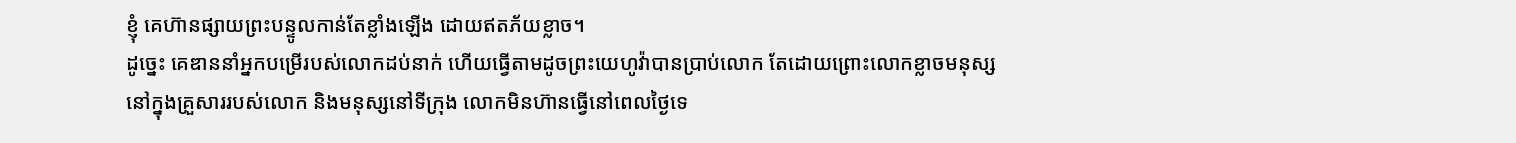ខ្ញុំ គេហ៊ានផ្សាយព្រះបន្ទូលកាន់តែខ្លាំងឡើង ដោយឥតភ័យខ្លាច។
ដូច្នេះ គេឌាននាំអ្នកបម្រើរបស់លោកដប់នាក់ ហើយធ្វើតាមដូចព្រះយេហូវ៉ាបានប្រាប់លោក តែដោយព្រោះលោកខ្លាចមនុស្សនៅក្នុងគ្រួសាររបស់លោក និងមនុស្សនៅទីក្រុង លោកមិនហ៊ានធ្វើនៅពេលថ្ងៃទេ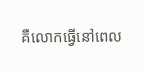គឺលោកធ្វើនៅពេល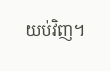យប់វិញ។